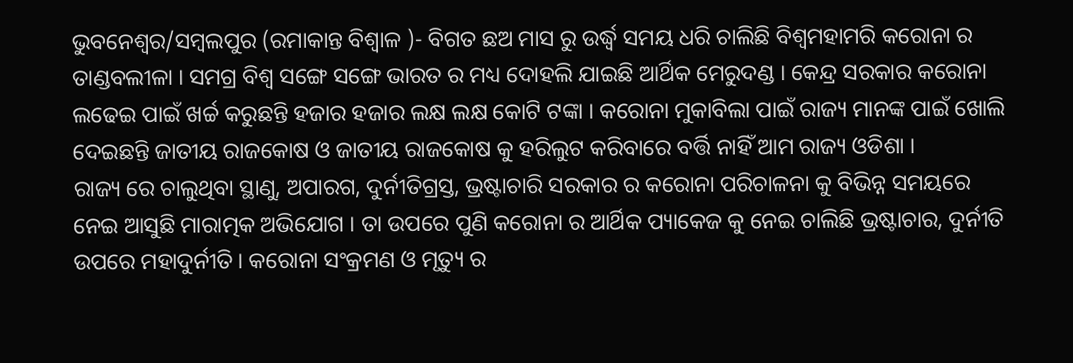ଭୁବନେଶ୍ୱର/ସମ୍ବଲପୁର (ରମାକାନ୍ତ ବିଶ୍ବାଳ )- ବିଗତ ଛଅ ମାସ ରୁ ଉର୍ଦ୍ଧ୍ବ ସମୟ ଧରି ଚାଲିଛି ବିଶ୍ୱମହାମରି କରୋନା ର ତାଣ୍ଡବଲୀଳା । ସମଗ୍ର ବିଶ୍ୱ ସଙ୍ଗେ ସଙ୍ଗେ ଭାରତ ର ମଧ୍ୟ ଦୋହଲି ଯାଇଛି ଆର୍ଥିକ ମେରୁଦଣ୍ଡ । କେନ୍ଦ୍ର ସରକାର କରୋନା ଲଢେଇ ପାଇଁ ଖର୍ଚ୍ଚ କରୁଛନ୍ତି ହଜାର ହଜାର ଲକ୍ଷ ଲକ୍ଷ କୋଟି ଟଙ୍କା । କରୋନା ମୁକାବିଲା ପାଇଁ ରାଜ୍ୟ ମାନଙ୍କ ପାଇଁ ଖୋଲି ଦେଇଛନ୍ତି ଜାତୀୟ ରାଜକୋଷ ଓ ଜାତୀୟ ରାଜକୋଷ କୁ ହରିଲୁଟ କରିବାରେ ବର୍ତ୍ତି ନାହିଁ ଆମ ରାଜ୍ୟ ଓଡିଶା ।
ରାଜ୍ୟ ରେ ଚାଲୁଥିବା ସ୍ଥାଣୁ, ଅପାରଗ, ଦୁର୍ନୀତିଗ୍ରସ୍ତ, ଭ୍ରଷ୍ଟାଚାରି ସରକାର ର କରୋନା ପରିଚାଳନା କୁ ବିଭିନ୍ନ ସମୟରେ ନେଇ ଆସୁଛି ମାରାତ୍ମକ ଅଭିଯୋଗ । ତା ଉପରେ ପୁଣି କରୋନା ର ଆର୍ଥିକ ପ୍ୟାକେଜ କୁ ନେଇ ଚାଲିଛି ଭ୍ରଷ୍ଟାଚାର, ଦୁର୍ନୀତି ଉପରେ ମହାଦୁର୍ନୀତି । କରୋନା ସଂକ୍ରମଣ ଓ ମୃତ୍ୟୁ ର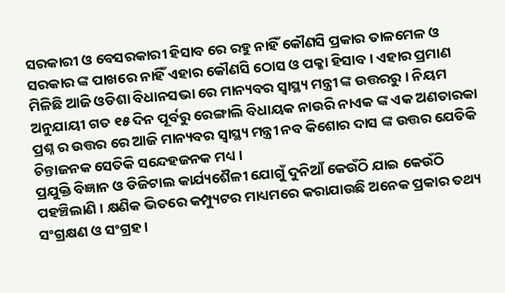ସରକାରୀ ଓ ବେସରକାରୀ ହିସାବ ରେ ରହୁ ନାହିଁ କୌଣସି ପ୍ରକାର ତାଳମେଳ ଓ ସରକାର ଙ୍କ ପାଖରେ ନାହିଁ ଏହାର କୌଣସି ଠୋସ ଓ ପକ୍କା ହିସାବ । ଏହାର ପ୍ରମାଣ ମିଳିଛି ଆଜି ଓଡିଶା ବିଧାନସଭା ରେ ମାନ୍ୟବର ସ୍ୱାସ୍ଥ୍ୟ ମନ୍ତ୍ରୀ ଙ୍କ ଉତ୍ତରରୁ । ନିୟମ ଅନୁଯାୟୀ ଗତ ୧୫ ଦିନ ପୂର୍ବରୁ ରେଙ୍ଗାଲି ବିଧାୟକ ନାଉରି ନାଏକ ଙ୍କ ଏକ ଅଣତାରକା ପ୍ରଶ୍ନ ର ଉତ୍ତର ରେ ଆଜି ମାନ୍ୟବର ସ୍ୱାସ୍ଥ୍ୟ ମନ୍ତ୍ରୀ ନବ କିଶୋର ଦାସ ଙ୍କ ଉତ୍ତର ଯେତିକି ଚିନ୍ତାଜନକ ସେତିକି ସନ୍ଦେହଜନକ ମଧ୍ୟ ।
ପ୍ରଯୁକ୍ତି ବିଜ୍ଞାନ ଓ ଡିଜିଟାଲ କାର୍ଯ୍ୟଶୈଳୀ ଯୋଗୁଁ ଦୁନିଆଁ କେଉଁଠି ଯାଇ କେଉଁଠି ପହଞ୍ଚିଲାଣି । କ୍ଷଣିକ ଭିତରେ କମ୍ପ୍ୟୁଟର ମାଧ୍ୟମରେ କରାଯାଉଛି ଅନେକ ପ୍ରକାର ତଥ୍ୟ ସଂଗ୍ରକ୍ଷଣ ଓ ସଂଗ୍ରହ ।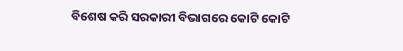ବିଶେଷ କରି ସରକାରୀ ବିଭାଗରେ କୋଟି କୋଟି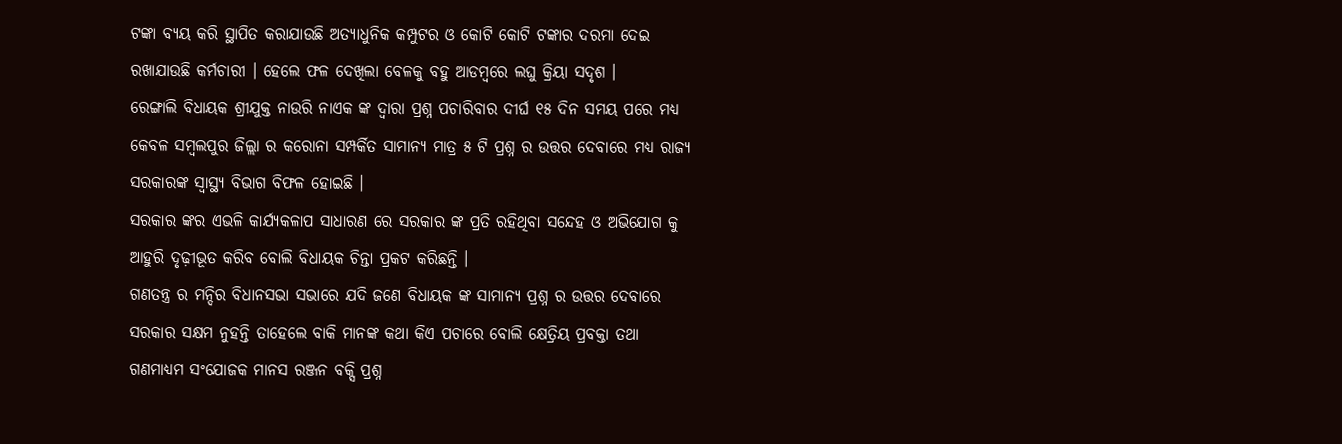ଟଙ୍କା ବ୍ୟୟ କରି ସ୍ଥାପିତ କରାଯାଉଛି ଅତ୍ୟାଧୁନିକ କମ୍ପୁଟର ଓ କୋଟି କୋଟି ଟଙ୍କାର ଦରମା ଦେଇ ରଖାଯାଉଛି କର୍ମଚାରୀ । ହେଲେ ଫଳ ଦେଖିଲା ବେଳକୁ ବହୁ ଆଡମ୍ବରେ ଲଘୁ କ୍ରିୟା ସଦୃଶ ।
ରେଙ୍ଗାଲି ବିଧାୟକ ଶ୍ରୀଯୁକ୍ତ ନାଉରି ନାଏକ ଙ୍କ ଦ୍ଵାରା ପ୍ରଶ୍ନ ପଚାରିବାର ଦୀର୍ଘ ୧୫ ଦିନ ସମୟ ପରେ ମଧ୍ୟ କେବଳ ସମ୍ବଲପୁର ଜିଲ୍ଲା ର କରୋନା ସମ୍ପର୍କିତ ସାମାନ୍ୟ ମାତ୍ର ୫ ଟି ପ୍ରଶ୍ନ ର ଉତ୍ତର ଦେବାରେ ମଧ୍ୟ ରାଜ୍ୟ ସରକାରଙ୍କ ସ୍ୱାସ୍ଥ୍ୟ ବିଭାଗ ବିଫଳ ହୋଇଛି ।
ସରକାର ଙ୍କର ଏଭଳି କାର୍ଯ୍ୟକଳାପ ସାଧାରଣ ରେ ସରକାର ଙ୍କ ପ୍ରତି ରହିଥିବା ସନ୍ଦେହ ଓ ଅଭିଯୋଗ କୁ ଆହୁରି ଦୃଢ଼ୀଭୂତ କରିବ ବୋଲି ବିଧାୟକ ଚିନ୍ତା ପ୍ରକଟ କରିଛନ୍ତି ।
ଗଣତନ୍ତ୍ର ର ମନ୍ଦିର ବିଧାନସଭା ସଭାରେ ଯଦି ଜଣେ ବିଧାୟକ ଙ୍କ ସାମାନ୍ୟ ପ୍ରଶ୍ନ ର ଉତ୍ତର ଦେବାରେ ସରକାର ସକ୍ଷମ ନୁହନ୍ତି ତାହେଲେ ବାକି ମାନଙ୍କ କଥା କିଏ ପଚାରେ ବୋଲି କ୍ଷେତ୍ରିୟ ପ୍ରବକ୍ତା ତଥା ଗଣମାଧ୍ୟମ ସଂଯୋଜକ ମାନସ ରଞ୍ଜନ ବକ୍ସି ପ୍ରଶ୍ନ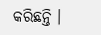କରିଛନ୍ତି ।